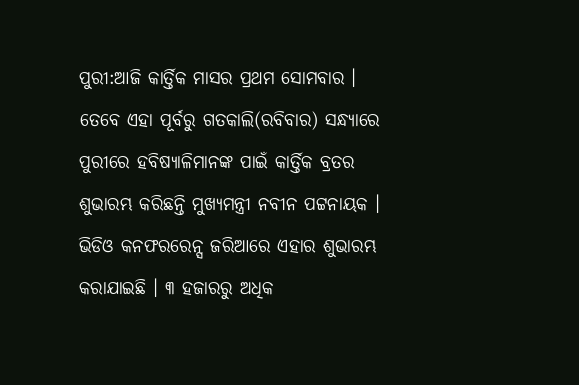ପୁରୀ:ଆଜି କାର୍ତ୍ତିକ ମାସର ପ୍ରଥମ ସୋମବାର । ତେବେ ଏହା ପୂର୍ବରୁ ଗତକାଲି(ରବିବାର) ସନ୍ଧ୍ୟାରେ ପୁରୀରେ ହବିଷ୍ୟାଳିମାନଙ୍କ ପାଇଁ କାର୍ତ୍ତିକ ବ୍ରତର ଶୁଭାରମ୍ଭ କରିଛନ୍ତି ମୁଖ୍ୟମନ୍ତ୍ରୀ ନବୀନ ପଟ୍ଟନାୟକ । ଭିଡିଓ କନଫରରେନ୍ସ ଜରିଆରେ ଏହାର ଶୁଭାରମ୍ଭ କରାଯାଇଛି । ୩ ହଜାରରୁ ଅଧିକ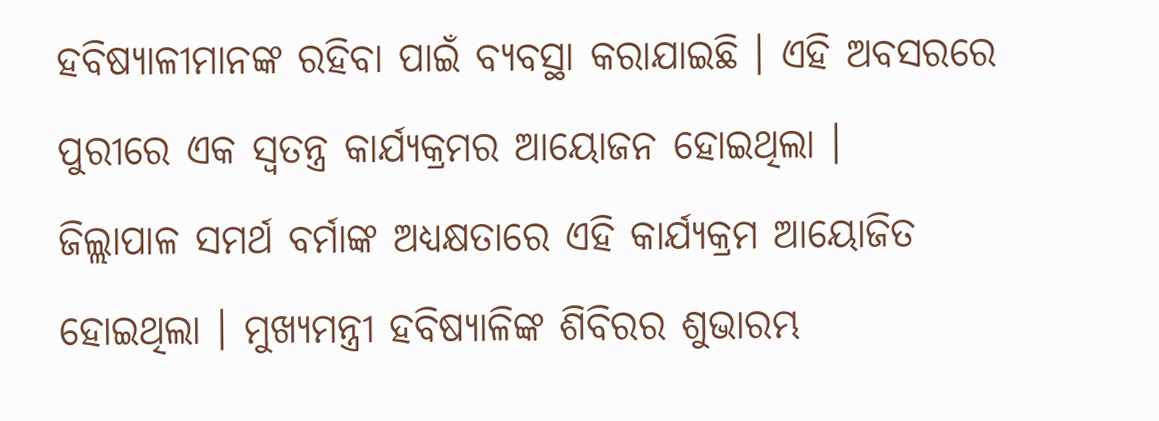ହବିଷ୍ୟାଳୀମାନଙ୍କ ରହିବା ପାଇଁ ବ୍ଯବସ୍ଥା କରାଯାଇଛି । ଏହି ଅବସରରେ ପୁରୀରେ ଏକ ସ୍ୱତନ୍ତ୍ର କାର୍ଯ୍ୟକ୍ରମର ଆୟୋଜନ ହୋଇଥିଲା ।
ଜିଲ୍ଲାପାଳ ସମର୍ଥ ବର୍ମାଙ୍କ ଅଧ୍ୟକ୍ଷତାରେ ଏହି କାର୍ଯ୍ୟକ୍ରମ ଆୟୋଜିତ ହୋଇଥିଲା । ମୁଖ୍ୟମନ୍ତ୍ରୀ ହବିଷ୍ୟାଳିଙ୍କ ଶିବିରର ଶୁଭାରମ୍ଭ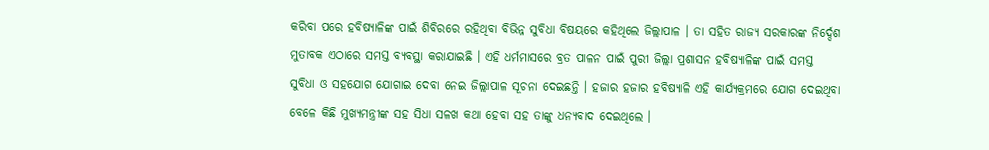କରିବା ପରେ ହବିଷ୍ୟାଳିଙ୍କ ପାଇଁ ଶିବିରରେ ରହିଥିବା ବିଭିନ୍ନ ସୁବିଧା ବିଷୟରେ କହିଥିଲେ ଜିଲ୍ଲାପାଳ । ତା ସହିତ ରାଜ୍ୟ ସରକାରଙ୍କ ନିର୍ଦ୍ଦେଶ ମୁତାବକ ଏଠାରେ ସମସ୍ତ ବ୍ୟବସ୍ଥା କରାଯାଇଛି । ଏହି ଧର୍ମମାସରେ ବ୍ରତ ପାଳନ ପାଇଁ ପୁରୀ ଜିଲ୍ଲା ପ୍ରଶାସନ ହବିଷ୍ୟାଳିଙ୍କ ପାଇଁ ସମସ୍ତ ସୁବିଧା ଓ ସହଯୋଗ ଯୋଗାଇ ଦେବା ନେଇ ଜିଲ୍ଲାପାଳ ସୂଚନା ଦେଇଛନ୍ତି । ହଜାର ହଜାର ହବିଷ୍ୟାଳି ଏହି କାର୍ଯ୍ୟକ୍ରମରେ ଯୋଗ ଦେଇଥିବା ବେଳେ କିଛି ମୁଖ୍ୟମନ୍ତ୍ରୀଙ୍କ ସହ ସିଧା ସଳଖ କଥା ହେବା ସହ ତାଙ୍କୁ ଧନ୍ୟବାଦ ଦେଇଥିଲେ ।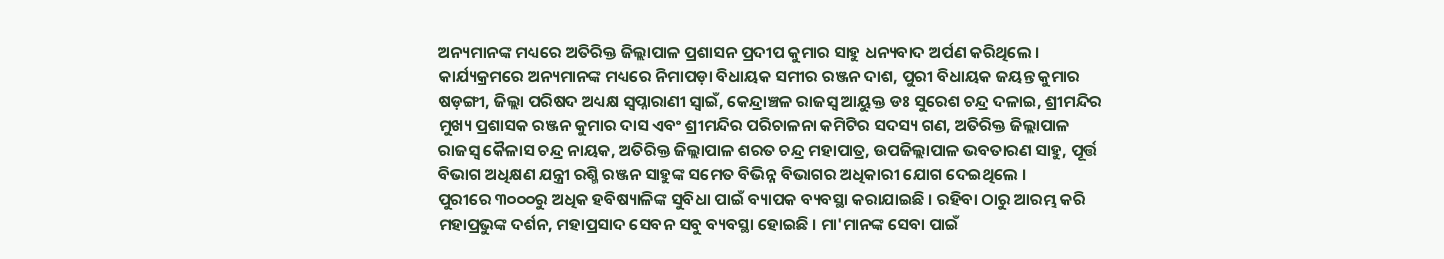ଅନ୍ୟମାନଙ୍କ ମଧ୍ୟରେ ଅତିରିକ୍ତ ଜିଲ୍ଲାପାଳ ପ୍ରଶାସନ ପ୍ରଦୀପ କୁମାର ସାହୁ ଧନ୍ୟବାଦ ଅର୍ପଣ କରିଥିଲେ । କାର୍ଯ୍ୟକ୍ରମରେ ଅନ୍ୟମାନଙ୍କ ମଧ୍ୟରେ ନିମାପଡ଼ା ବିଧାୟକ ସମୀର ରଞ୍ଜନ ଦାଶ, ପୁରୀ ବିଧାୟକ ଜୟନ୍ତ କୁମାର ଷଡ଼ଙ୍ଗୀ, ଜିଲ୍ଲା ପରିଷଦ ଅଧ୍ୟକ୍ଷ ସ୍ୱପ୍ନାରାଣୀ ସ୍ୱାଇଁ, କେନ୍ଦ୍ରାଞ୍ଚଳ ରାଜସ୍ୱ ଆୟୁକ୍ତ ଡଃ ସୁରେଶ ଚନ୍ଦ୍ର ଦଳାଇ, ଶ୍ରୀମନ୍ଦିର ମୁଖ୍ୟ ପ୍ରଶାସକ ରଞ୍ଜନ କୁମାର ଦାସ ଏବଂ ଶ୍ରୀମନ୍ଦିର ପରିଚାଳନା କମିଟିର ସଦସ୍ୟ ଗଣ, ଅତିରିକ୍ତ ଜିଲ୍ଲାପାଳ ରାଜସ୍ୱ କୈଳାସ ଚନ୍ଦ୍ର ନାୟକ, ଅତିରିକ୍ତ ଜିଲ୍ଲାପାଳ ଶରତ ଚନ୍ଦ୍ର ମହାପାତ୍ର, ଉପଜିଲ୍ଲାପାଳ ଭବତାରଣ ସାହୁ, ପୂର୍ତ୍ତ ବିଭାଗ ଅଧିକ୍ଷଣ ଯନ୍ତ୍ରୀ ରଶ୍ମି ରଞ୍ଜନ ସାହୁଙ୍କ ସମେତ ବିଭିନ୍ନ ବିଭାଗର ଅଧିକାରୀ ଯୋଗ ଦେଇଥିଲେ ।
ପୁରୀରେ ୩୦୦୦ରୁ ଅଧିକ ହବିଷ୍ୟାଳିଙ୍କ ସୁବିଧା ପାଇଁ ବ୍ୟାପକ ବ୍ୟବସ୍ଥା କରାଯାଇଛି । ରହିବା ଠାରୁ ଆରମ୍ଭ କରି ମହାପ୍ରଭୁଙ୍କ ଦର୍ଶନ, ମହାପ୍ରସାଦ ସେବନ ସବୁ ବ୍ୟବସ୍ଥା ହୋଇଛି । ମା'ମାନଙ୍କ ସେବା ପାଇଁ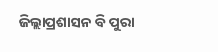ଜିଲ୍ଲାପ୍ରଶାସନ ବି ପୁରା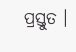ପ୍ରସ୍ତୁତ ।